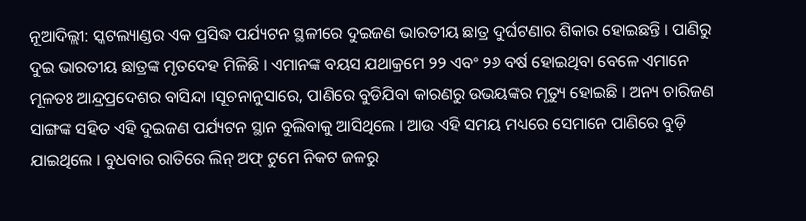ନୂଆଦିଲ୍ଲୀ: ସ୍କଟଲ୍ୟାଣ୍ଡର ଏକ ପ୍ରସିଦ୍ଧ ପର୍ଯ୍ୟଟନ ସ୍ଥଳୀରେ ଦୁଇଜଣ ଭାରତୀୟ ଛାତ୍ର ଦୁର୍ଘଟଣାର ଶିକାର ହୋଇଛନ୍ତି । ପାଣିରୁ ଦୁଇ ଭାରତୀୟ ଛାତ୍ରଙ୍କ ମୃତଦେହ ମିଳିଛି । ଏମାନଙ୍କ ବୟସ ଯଥାକ୍ରମେ ୨୨ ଏବଂ ୨୬ ବର୍ଷ ହୋଇଥିବା ବେଳେ ଏମାନେ ମୂଳତଃ ଆନ୍ଦ୍ରପ୍ରଦେଶର ବାସିନ୍ଦା ।ସୂଚନାନୁସାରେ, ପାଣିରେ ବୁଡିଯିବା କାରଣରୁ ଉଭୟଙ୍କର ମୃତ୍ୟୁ ହୋଇଛି । ଅନ୍ୟ ଚାରିଜଣ ସାଙ୍ଗଙ୍କ ସହିତ ଏହି ଦୁଇଜଣ ପର୍ଯ୍ୟଟନ ସ୍ଥାନ ବୁଲିବାକୁ ଆସିଥିଲେ । ଆଉ ଏହି ସମୟ ମଧ୍ୟରେ ସେମାନେ ପାଣିରେ ବୁଡ଼ି ଯାଇଥିଲେ । ବୁଧବାର ରାତିରେ ଲିନ୍ ଅଫ୍ ଟୁମେ ନିକଟ ଜଳରୁ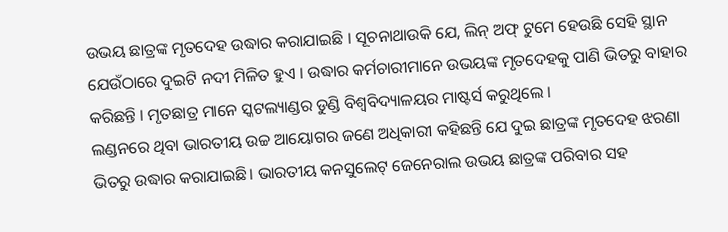ଉଭୟ ଛାତ୍ରଙ୍କ ମୃତଦେହ ଉଦ୍ଧାର କରାଯାଇଛି । ସୂଚନାଥାଉକି ଯେ, ଲିନ୍ ଅଫ୍ ଟୁମେ ହେଉଛି ସେହି ସ୍ଥାନ ଯେଉଁଠାରେ ଦୁଇଟି ନଦୀ ମିଳିତ ହୁଏ । ଉଦ୍ଧାର କର୍ମଚାରୀମାନେ ଉଭୟଙ୍କ ମୃତଦେହକୁ ପାଣି ଭିତରୁ ବାହାର କରିଛନ୍ତି । ମୃତଛାତ୍ର ମାନେ ସ୍କଟଲ୍ୟାଣ୍ଡର ଡୁଣ୍ଡି ବିଶ୍ୱବିଦ୍ୟାଳୟର ମାଷ୍ଟର୍ସ କରୁଥିଲେ ।
ଲଣ୍ଡନରେ ଥିବା ଭାରତୀୟ ଉଚ୍ଚ ଆୟୋଗର ଜଣେ ଅଧିକାରୀ କହିଛନ୍ତି ଯେ ଦୁଇ ଛାତ୍ରଙ୍କ ମୃତଦେହ ଝରଣା ଭିତରୁ ଉଦ୍ଧାର କରାଯାଇଛି। ଭାରତୀୟ କନସୁଲେଟ୍ ଜେନେରାଲ ଉଭୟ ଛାତ୍ରଙ୍କ ପରିବାର ସହ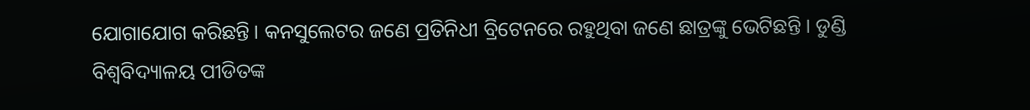ଯୋଗାଯୋଗ କରିଛନ୍ତି । କନସୁଲେଟର ଜଣେ ପ୍ରତିନିଧୀ ବ୍ରିଟେନରେ ରହୁଥିବା ଜଣେ ଛାତ୍ରଙ୍କୁ ଭେଟିଛନ୍ତି । ଡୁଣ୍ଡି ବିଶ୍ୱବିଦ୍ୟାଳୟ ପୀଡିତଙ୍କ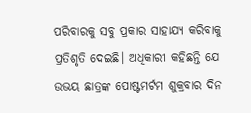ପରିବାରକୁ ସବୁ ପ୍ରକାର ସାହାଯ୍ୟ କରିବାକୁ ପ୍ରତିଶୃତି ଦେଇଛି। ଅଧିକାରୀ କହିଛନ୍ତି ଯେ ଉଭୟ ଛାତ୍ରଙ୍କ ପୋଷ୍ଟମର୍ଟମ ଶୁକ୍ରବାର ଦିନ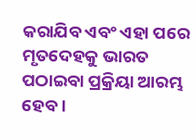କରାଯିବ ଏବଂ ଏହା ପରେ ମୃତଦେହକୁ ଭାରତ ପଠାଇବା ପ୍ରକ୍ରିୟା ଆରମ୍ଭ ହେବ।